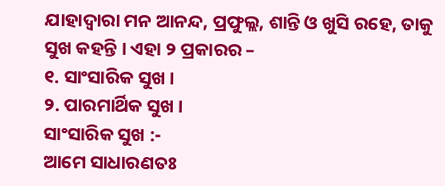ଯାହାଦ୍ୱାରା ମନ ଆନନ୍ଦ, ପ୍ରଫୁଲ୍ଲ, ଶାନ୍ତି ଓ ଖୁସି ରହେ, ତାକୁ ସୁଖ କହନ୍ତି । ଏହା ୨ ପ୍ରକାରର –
୧. ସାଂସାରିକ ସୁଖ ।
୨. ପାରମାର୍ଥିକ ସୁଖ ।
ସାଂସାରିକ ସୁଖ :-
ଆମେ ସାଧାରଣତଃ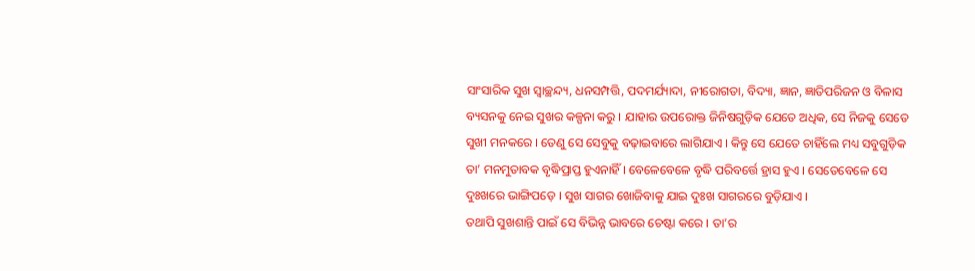ସାଂସାରିକ ସୁଖ ସ୍ୱାଚ୍ଛନ୍ଦ୍ୟ, ଧନସମ୍ପତ୍ତି, ପଦମର୍ଯ୍ୟାଦା, ନୀରୋଗତା, ବିଦ୍ୟା, ଜ୍ଞାନ, ଜ୍ଞାତିପରିଜନ ଓ ବିଳାସ ବ୍ୟସନକୁ ନେଇ ସୁଖର କଳ୍ପନା କରୁ । ଯାହାର ଉପରୋକ୍ତ ଜିନିଷଗୁଡ଼ିକ ଯେତେ ଅଧିକ, ସେ ନିଜକୁ ସେତେ ସୁଖୀ ମନକରେ । ତେଣୁ ସେ ସେବୁକୁ ବଢ଼ାଇବାରେ ଲାଗିଯାଏ । କିନ୍ତୁ ସେ ଯେତେ ଚାହିଁଲେ ମଧ୍ୟ ସବୁଗୁଡ଼ିକ ତା’ ମନମୁତାବକ ବୃଦ୍ଧିପ୍ରାପ୍ତ ହୁଏନାହିଁ । ବେଳେବେଳେ ବୃଦ୍ଧି ପରିବର୍ତ୍ତେ ହ୍ରାସ ହୁଏ । ସେତେବେଳେ ସେ ଦୁଃଖରେ ଭାଙ୍ଗିପଡ଼େ । ସୁଖ ସାଗର ଖୋଜିବାକୁ ଯାଇ ଦୁଃଖ ସାଗରରେ ବୁଡ଼ିଯାଏ ।
ତଥାପି ସୁଖଶାନ୍ତି ପାଇଁ ସେ ବିଭିନ୍ନ ଭାବରେ ଚେଷ୍ଟା କରେ । ତା’ର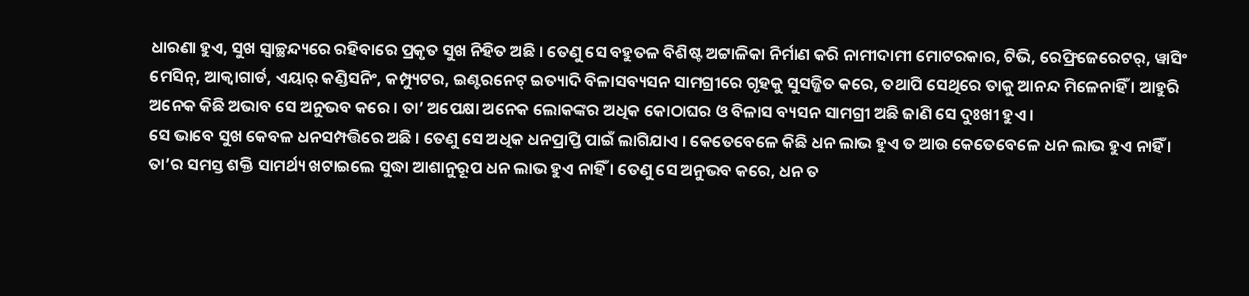ଧାରଣା ହୁଏ, ସୁଖ ସ୍ୱାଚ୍ଛନ୍ଦ୍ୟରେ ରହିବାରେ ପ୍ରକୃତ ସୁଖ ନିହିତ ଅଛି । ତେଣୁ ସେ ବହୁତଳ ବିଶିଷ୍ଟ ଅଟ୍ଟାଳିକା ନିର୍ମାଣ କରି ନାମୀଦାମୀ ମୋଟରକାର, ଟିଭି, ରେଫ୍ରିଜେରେଟର୍, ୱାସିଂ ମେସିନ୍, ଆକ୍ୱାଗାର୍ଡ, ଏୟାର୍ କଣ୍ଡିସନିଂ, କମ୍ପ୍ୟୁଟର, ଇଣ୍ଟରନେଟ୍ ଇତ୍ୟାଦି ବିଳାସବ୍ୟସନ ସାମଗ୍ରୀରେ ଗୃହକୁ ସୁସଜ୍ଜିତ କରେ, ତଥାପି ସେଥିରେ ତାକୁ ଆନନ୍ଦ ମିଳେନାହିଁ । ଆହୁରି ଅନେକ କିଛି ଅଭାବ ସେ ଅନୁଭବ କରେ । ତା’ ଅପେକ୍ଷା ଅନେକ ଲୋକଙ୍କର ଅଧିକ କୋଠାଘର ଓ ବିଳାସ ବ୍ୟସନ ସାମଗ୍ରୀ ଅଛି ଜାଣି ସେ ଦୁଃଖୀ ହୁଏ ।
ସେ ଭାବେ ସୁଖ କେବଳ ଧନସମ୍ପତ୍ତିରେ ଅଛି । ତେଣୁ ସେ ଅଧିକ ଧନପ୍ରାପ୍ତି ପାଇଁ ଲାଗିଯାଏ । କେତେବେଳେ କିଛି ଧନ ଲାଭ ହୁଏ ତ ଆଉ କେତେବେଳେ ଧନ ଲାଭ ହୁଏ ନାହିଁ । ତା’ର ସମସ୍ତ ଶକ୍ତି ସାମର୍ଥ୍ୟ ଖଟାଇଲେ ସୁଦ୍ଧା ଆଶାନୁରୂପ ଧନ ଲାଭ ହୁଏ ନାହିଁ । ତେଣୁ ସେ ଅନୁଭବ କରେ, ଧନ ତ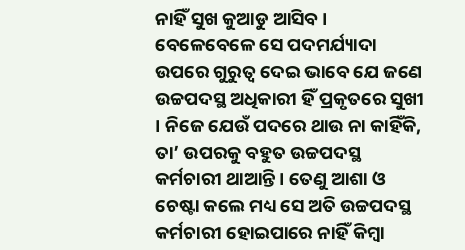ନାହିଁ ସୁଖ କୁଆଡୁ ଆସିବ ।
ବେଳେବେଳେ ସେ ପଦମର୍ଯ୍ୟାଦା ଉପରେ ଗୁରୁତ୍ୱ ଦେଇ ଭାବେ ଯେ ଜଣେ ଉଚ୍ଚପଦସ୍ଥ ଅଧିକାରୀ ହିଁ ପ୍ରକୃତରେ ସୁଖୀ । ନିଜେ ଯେଉଁ ପଦରେ ଥାଉ ନା କାହିଁକି, ତା’ ଉପରକୁ ବହୁତ ଉଚ୍ଚପଦସ୍ଥ କର୍ମଚାରୀ ଥାଆନ୍ତି । ତେଣୁ ଆଶା ଓ ଚେଷ୍ଟା କଲେ ମଧ୍ୟ ସେ ଅତି ଉଚ୍ଚପଦସ୍ଥ କର୍ମଚାରୀ ହୋଇପାରେ ନାହିଁ କିମ୍ୱା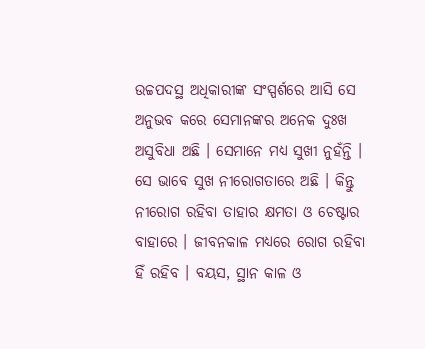ଉଚ୍ଚପଦସ୍ଥ ଅଧିକାରୀଙ୍କ ସଂସ୍ପର୍ଶରେ ଆସି ସେ ଅନୁଭବ କରେ ସେମାନଙ୍କର ଅନେକ ଦୁଃଖ ଅସୁବିଧା ଅଛି । ସେମାନେ ମଧ୍ୟ ସୁଖୀ ନୁହଁନ୍ତି ।
ସେ ଭାବେ ସୁଖ ନୀରୋଗତାରେ ଅଛି । କିନ୍ତୁ ନୀରୋଗ ରହିବା ତାହାର କ୍ଷମତା ଓ ଚେଷ୍ଟାର ବାହାରେ । ଜୀବନକାଳ ମଧ୍ୟରେ ରୋଗ ରହିବା ହିଁ ରହିବ । ବୟସ, ସ୍ଥାନ କାଳ ଓ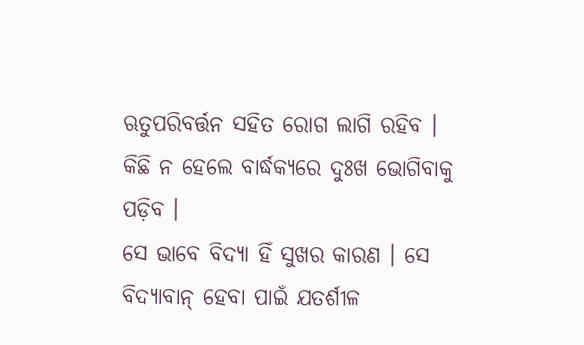ଋତୁପରିବର୍ତ୍ତନ ସହିତ ରୋଗ ଲାଗି ରହିବ । କିଛି ନ ହେଲେ ବାର୍ଦ୍ଧକ୍ୟରେ ଦୁଃଖ ଭୋଗିବାକୁ ପଡ଼ିବ ।
ସେ ଭାବେ ବିଦ୍ୟା ହିଁ ସୁଖର କାରଣ । ସେ ବିଦ୍ୟାବାନ୍ ହେବା ପାଇଁ ଯତର୍ଶୀଳ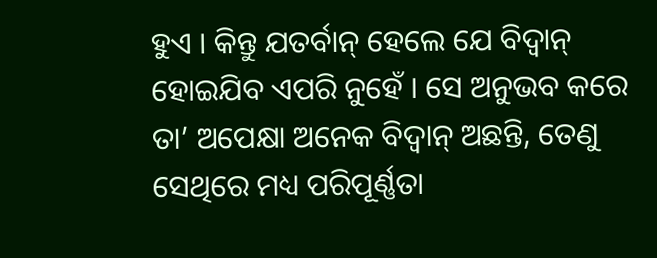ହୁଏ । କିନ୍ତୁ ଯତର୍ବାନ୍ ହେଲେ ଯେ ବିଦ୍ୱାନ୍ ହୋଇଯିବ ଏପରି ନୁହେଁ । ସେ ଅନୁଭବ କରେ ତା’ ଅପେକ୍ଷା ଅନେକ ବିଦ୍ୱାନ୍ ଅଛନ୍ତି, ତେଣୁ ସେଥିରେ ମଧ୍ୟ ପରିପୂର୍ଣ୍ଣତା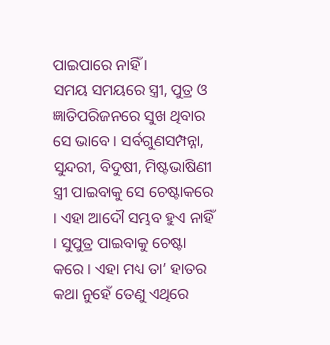ପାଇପାରେ ନାହିଁ ।
ସମୟ ସମୟରେ ସ୍ତ୍ରୀ, ପୁତ୍ର ଓ ଜ୍ଞାତିପରିଜନରେ ସୁଖ ଥିବାର ସେ ଭାବେ । ସର୍ବଗୁଣସମ୍ପନ୍ନା, ସୁନ୍ଦରୀ, ବିଦୁଷୀ, ମିଷ୍ଟଭାଷିଣୀ ସ୍ତ୍ରୀ ପାଇବାକୁ ସେ ଚେଷ୍ଟାକରେ । ଏହା ଆଦୌ ସମ୍ଭବ ହୁଏ ନାହିଁ । ସୁପୁତ୍ର ପାଇବାକୁ ଚେଷ୍ଟା କରେ । ଏହା ମଧ୍ୟ ତା’ ହାତର କଥା ନୁହେଁ ତେଣୁ ଏଥିରେ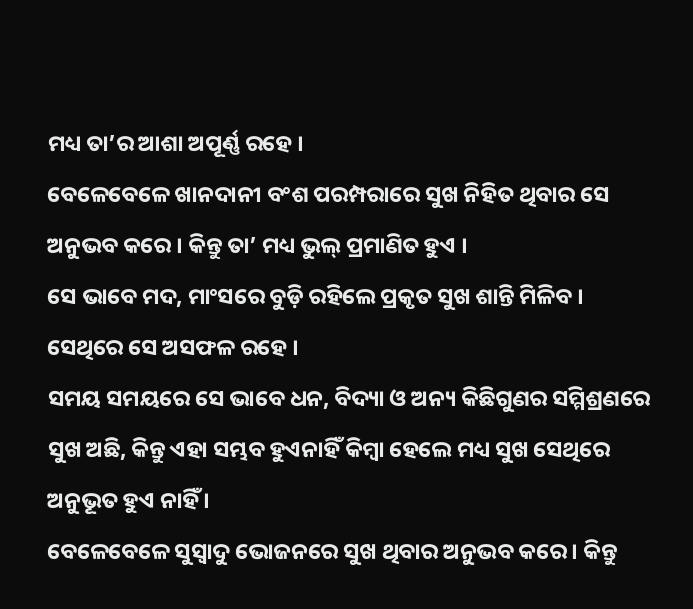ମଧ୍ୟ ତା’ର ଆଶା ଅପୂର୍ଣ୍ଣ ରହେ ।
ବେଳେବେଳେ ଖାନଦାନୀ ବଂଶ ପରମ୍ପରାରେ ସୁଖ ନିହିତ ଥିବାର ସେ ଅନୁଭବ କରେ । କିନ୍ତୁ ତା’ ମଧ୍ୟ ଭୁଲ୍ ପ୍ରମାଣିତ ହୁଏ ।
ସେ ଭାବେ ମଦ, ମାଂସରେ ବୁଡ଼ି ରହିଲେ ପ୍ରକୃତ ସୁଖ ଶାନ୍ତି ମିଳିବ । ସେଥିରେ ସେ ଅସଫଳ ରହେ ।
ସମୟ ସମୟରେ ସେ ଭାବେ ଧନ, ବିଦ୍ୟା ଓ ଅନ୍ୟ କିଛିଗୁଣର ସମ୍ମିଶ୍ରଣରେ ସୁଖ ଅଛି, କିନ୍ତୁ ଏହା ସମ୍ଭବ ହୁଏନାହିଁ କିମ୍ୱା ହେଲେ ମଧ୍ୟ ସୁଖ ସେଥିରେ ଅନୁଭୂତ ହୁଏ ନାହିଁ ।
ବେଳେବେଳେ ସୁସ୍ୱାଦୁ ଭୋଜନରେ ସୁଖ ଥିବାର ଅନୁଭବ କରେ । କିନ୍ତୁ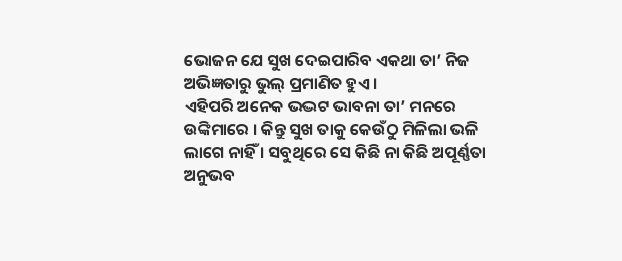ଭୋଜନ ଯେ ସୁଖ ଦେଇପାରିବ ଏକଥା ତା’ ନିଜ ଅଭିଜ୍ଞତାରୁ ଭୁଲ୍ ପ୍ରମାଣିତ ହୁଏ ।
ଏହିପରି ଅନେକ ଭଦ୍ଭଟ ଭାବନା ତା’ ମନରେ ଉଙ୍କିମାରେ । କିନ୍ତୁ ସୁଖ ତାକୁ କେଉଁଠୁ ମିଳିଲା ଭଳି ଲାଗେ ନାହିଁ । ସବୁଥିରେ ସେ କିଛି ନା କିଛି ଅପୂର୍ଣ୍ଣତା ଅନୁଭବ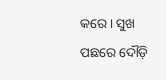କରେ । ସୁଖ ପଛରେ ଦୌଡ଼ି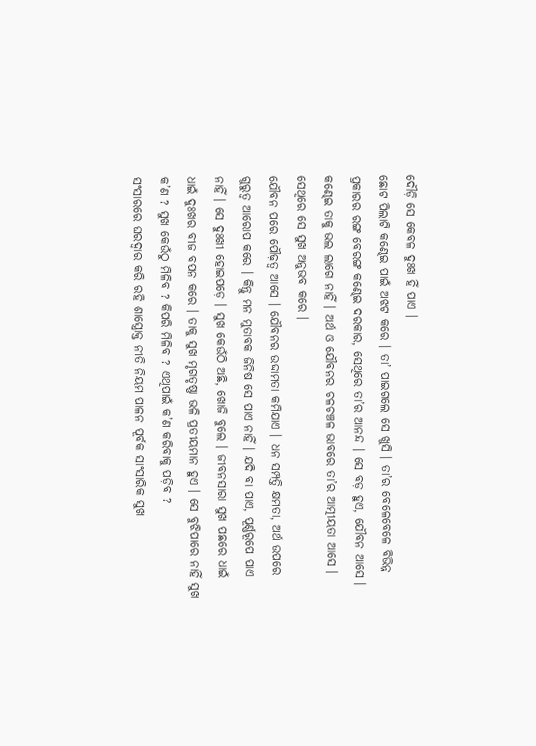ଦୌଡ଼ି ସେ କେବଳ ଦୁଃଖ ହିଁ ପାଏ ।
ଛୋଟ ପିଲାଟି କଣ୍ଢେଇ ପାଇଁ ଅଝଟ କରେ । ତା’ ପାଇଗଲେ ସେ ଖୁସି । ତା’ର ବେଳେବେଳେ ବିଭିନ୍ନ ପ୍ରକାରର ରଙ୍ଗ ବେରଙ୍ଗ କଣ୍ଢେଇ ଦରକାର, ସେଥିରେ ତା’ର ଆନନ୍ଦ । ସେ ବଡ଼ ହୁଏ, ଯୌବନ ଆସେ । କଣ୍ଢେଇ ତାକୁ ଭଲ ଲାଗେ ନାହିଁ । ଅର୍ଥ ଓ ଯୌବନର ଚଳଚଞ୍ଚଳ ଭାବରେ ତା’ର ଆତ୍ମୀୟତା ଆସେ । ସେଥିରେ ସେ ସୁଖ ଅନୁଭବ କରେ ।
ଯୌବନ ପରେ ପୌଢ଼ତ୍ୱ ଆସେ । ଯୌବନର ଉଦ୍ଦାମତା କମିଯାଏ । ଧନ ସମ୍ପତ୍ତି କ୍ଷମତା, ଅର୍ଥ ଉପରେ ଗୁରୁତ୍ୱ ଆରୋପ କରେ । କିନ୍ତୁ ମନ ମୁତାବକ ଜିନିଷ ସେ ପାଏ ନାହିଁ । ଯଦି ବା ପାଏ, ପୂର୍ଣ୍ଣରୂପେ ପାଏ ନାହିଁ । ସେ ଦୁଃଖୀ ହୋଇପଡ଼େ । ସୁଖ କେଉଁଠି ଅଛି, ଖୋଜି ବୁଲେ । ଜୀବନସାରା ସୁଖ ପଛରେ ଧାଇଁ ଧାଇଁ ଦୁଃଖର ବୀଜ ବପନ କରେ । ତାକୁ ସୁଖ ମୃଗତୃଷ୍ଣା ଭଳି ପ୍ରତୀୟମାନ ହୁଏ । ସେ ବୁଝିପାରେ ନାହିଁ ସୁଖ କ’ଣ ? ସୁଖ କେଉଁଠୁ ମିଳିବ ? କିପରି ମିଳିବ ? ଏଥିପାଇଁ କ’ଣ କରିବାକୁ ପଡ଼ିବ ?
ସଂସାରରେ ଘରଦ୍ୱାର କରି ରହି ଶାସ୍ତ୍ରୋକ୍ତ ନୀତି ନିୟମ ପାଳନ ପୂର୍ବକ ସାଂସାରିକ ସୁଖ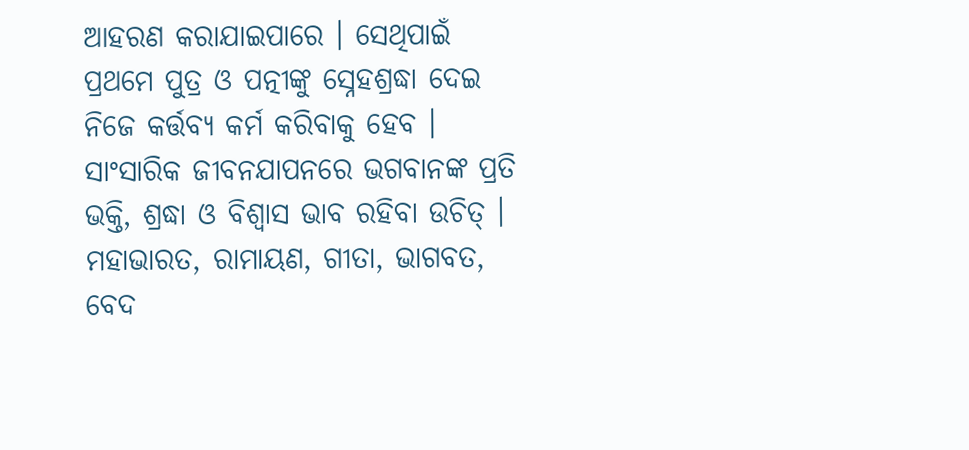ଆହରଣ କରାଯାଇପାରେ । ସେଥିପାଇଁ ପ୍ରଥମେ ପୁତ୍ର ଓ ପତ୍ନୀଙ୍କୁ ସ୍ନେହଶ୍ରଦ୍ଧା ଦେଇ ନିଜେ କର୍ତ୍ତବ୍ୟ କର୍ମ କରିବାକୁ ହେବ । ସାଂସାରିକ ଜୀବନଯାପନରେ ଭଗବାନଙ୍କ ପ୍ରତି ଭକ୍ତି, ଶ୍ରଦ୍ଧା ଓ ବିଶ୍ୱାସ ଭାବ ରହିବା ଉଚିତ୍ । ମହାଭାରତ, ରାମାୟଣ, ଗୀତା, ଭାଗବତ, ବେଦ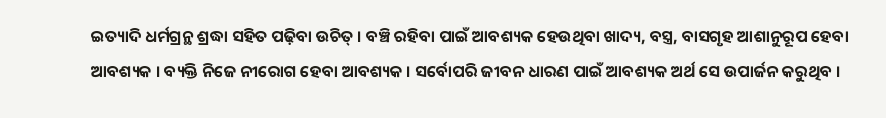ଇତ୍ୟାଦି ଧର୍ମଗ୍ରନ୍ଥ ଶ୍ରଦ୍ଧା ସହିତ ପଢ଼ିବା ଉଚିତ୍ । ବଞ୍ଚି ରହିବା ପାଇଁ ଆବଶ୍ୟକ ହେଉଥିବା ଖାଦ୍ୟ, ବସ୍ତ୍ର, ବାସଗୃହ ଆଶାନୁରୂପ ହେବା ଆବଶ୍ୟକ । ବ୍ୟକ୍ତି ନିଜେ ନୀରୋଗ ହେବା ଆବଶ୍ୟକ । ସର୍ବୋପରି ଜୀବନ ଧାରଣ ପାଇଁ ଆବଶ୍ୟକ ଅର୍ଥ ସେ ଉପାର୍ଜନ କରୁଥିବ ।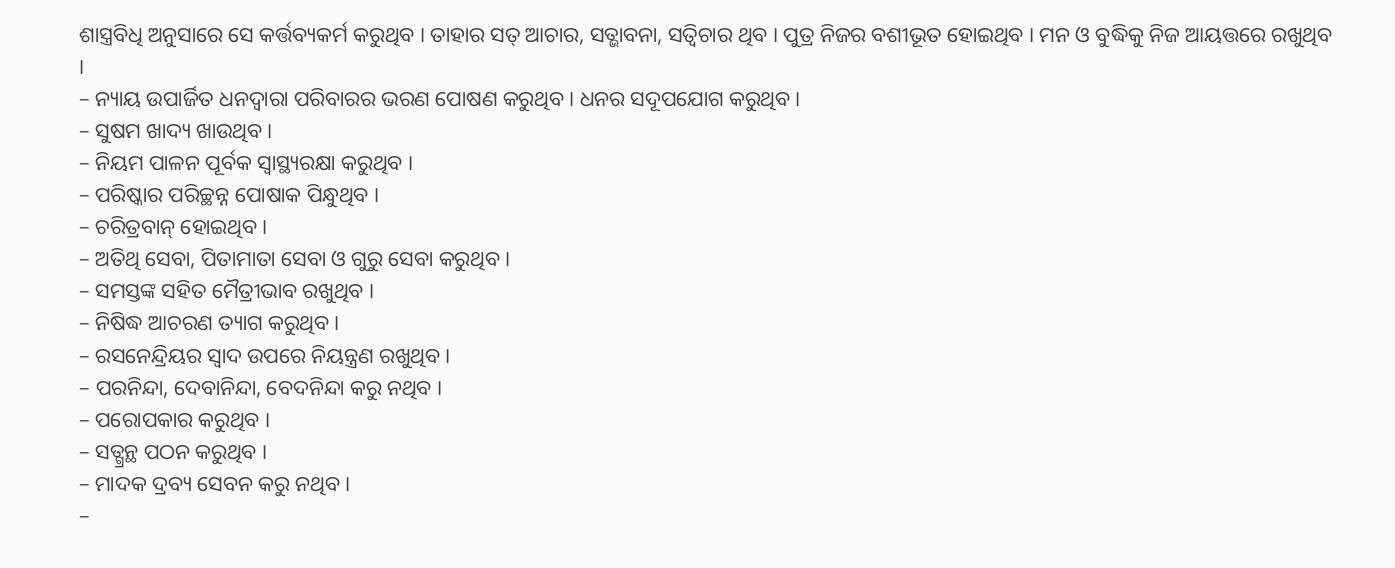ଶାସ୍ତ୍ରବିଧି ଅନୁସାରେ ସେ କର୍ତ୍ତବ୍ୟକର୍ମ କରୁଥିବ । ତାହାର ସତ୍ ଆଚାର, ସତ୍ଭାବନା, ସତ୍ବିଚାର ଥିବ । ପୁତ୍ର ନିଜର ବଶୀଭୂତ ହୋଇଥିବ । ମନ ଓ ବୁଦ୍ଧିକୁ ନିଜ ଆୟତ୍ତରେ ରଖୁଥିବ ।
– ନ୍ୟାୟ ଉପାର୍ଜିତ ଧନଦ୍ୱାରା ପରିବାରର ଭରଣ ପୋଷଣ କରୁଥିବ । ଧନର ସଦୂପଯୋଗ କରୁଥିବ ।
– ସୁଷମ ଖାଦ୍ୟ ଖାଉଥିବ ।
– ନିୟମ ପାଳନ ପୂର୍ବକ ସ୍ୱାସ୍ଥ୍ୟରକ୍ଷା କରୁଥିବ ।
– ପରିଷ୍କାର ପରିଚ୍ଛନ୍ନ ପୋଷାକ ପିନ୍ଧୁଥିବ ।
– ଚରିତ୍ରବାନ୍ ହୋଇଥିବ ।
– ଅତିଥି ସେବା, ପିତାମାତା ସେବା ଓ ଗୁରୁ ସେବା କରୁଥିବ ।
– ସମସ୍ତଙ୍କ ସହିତ ମୈତ୍ରୀଭାବ ରଖୁଥିବ ।
– ନିଷିଦ୍ଧ ଆଚରଣ ତ୍ୟାଗ କରୁଥିବ ।
– ରସନେନ୍ଦ୍ରିୟର ସ୍ୱାଦ ଉପରେ ନିୟନ୍ତ୍ରଣ ରଖୁଥିବ ।
– ପରନିନ୍ଦା, ଦେବାନିନ୍ଦା, ବେଦନିନ୍ଦା କରୁ ନଥିବ ।
– ପରୋପକାର କରୁଥିବ ।
– ସତ୍ଗ୍ରନ୍ଥ ପଠନ କରୁଥିବ ।
– ମାଦକ ଦ୍ରବ୍ୟ ସେବନ କରୁ ନଥିବ ।
–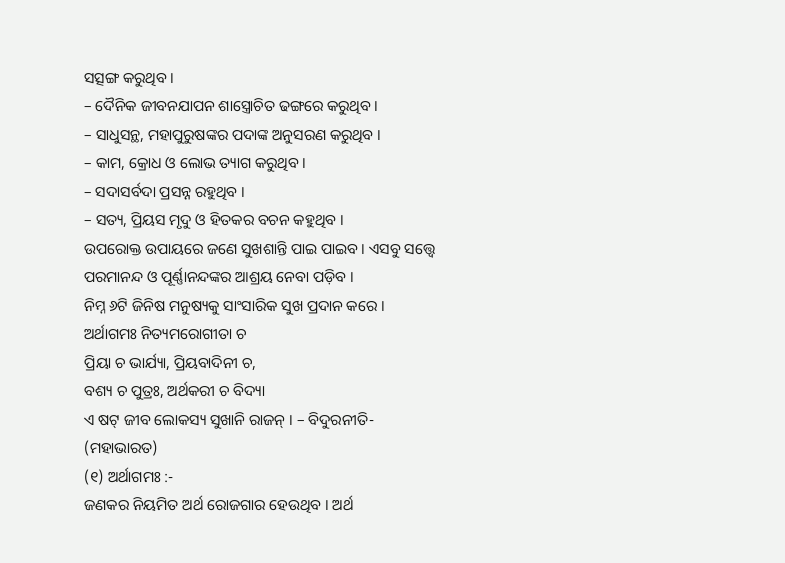ସତ୍ସଙ୍ଗ କରୁଥିବ ।
– ଦୈନିକ ଜୀବନଯାପନ ଶାସ୍ତ୍ରୋଚିତ ଢଙ୍ଗରେ କରୁଥିବ ।
– ସାଧୁସନ୍ଥ, ମହାପୁରୁଷଙ୍କର ପଦାଙ୍କ ଅନୁସରଣ କରୁଥିବ ।
– କାମ, କ୍ରୋଧ ଓ ଲୋଭ ତ୍ୟାଗ କରୁଥିବ ।
– ସଦାସର୍ବଦା ପ୍ରସନ୍ନ ରହୁଥିବ ।
– ସତ୍ୟ, ପ୍ରିୟସ ମୃଦୁ ଓ ହିତକର ବଚନ କହୁଥିବ ।
ଉପରୋକ୍ତ ଉପାୟରେ ଜଣେ ସୁଖଶାନ୍ତି ପାଇ ପାଇବ । ଏସବୁ ସତ୍ତ୍ୱେ ପରମାନନ୍ଦ ଓ ପୂର୍ଣ୍ଣାନନ୍ଦଙ୍କର ଆଶ୍ରୟ ନେବା ପଡ଼ିବ ।
ନିମ୍ନ ୬ଟି ଜିନିଷ ମନୁଷ୍ୟକୁ ସାଂସାରିକ ସୁଖ ପ୍ରଦାନ କରେ ।
ଅର୍ଥାଗମଃ ନିତ୍ୟମରୋଗୀତା ଚ
ପ୍ରିୟା ଚ ଭାର୍ଯ୍ୟା, ପ୍ରିୟବାଦିନୀ ଚ,
ବଶ୍ୟ ଚ ପୁତ୍ରଃ, ଅର୍ଥକରୀ ଚ ବିଦ୍ୟା
ଏ ଷଟ୍ ଜୀବ ଲୋକସ୍ୟ ସୁଖାନି ରାଜନ୍ । – ବିଦୁରନୀତି- (ମହାଭାରତ)
(୧) ଅର୍ଥାଗମଃ :-
ଜଣକର ନିୟମିତ ଅର୍ଥ ରୋଜଗାର ହେଉଥିବ । ଅର୍ଥ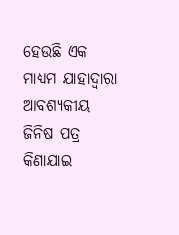ହେଉଛି ଏକ ମାଧ୍ୟମ ଯାହାଦ୍ୱାରା ଆବଶ୍ୟକୀୟ ଜିନିଷ ପତ୍ର କିଣାଯାଇ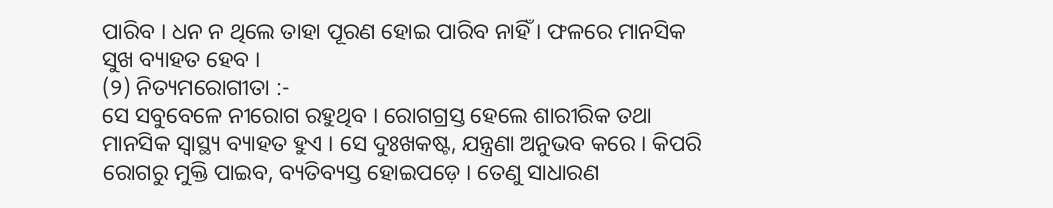ପାରିବ । ଧନ ନ ଥିଲେ ତାହା ପୂରଣ ହୋଇ ପାରିବ ନାହିଁ । ଫଳରେ ମାନସିକ ସୁଖ ବ୍ୟାହତ ହେବ ।
(୨) ନିତ୍ୟମରୋଗୀତା :-
ସେ ସବୁବେଳେ ନୀରୋଗ ରହୁଥିବ । ରୋଗଗ୍ରସ୍ତ ହେଲେ ଶାରୀରିକ ତଥା ମାନସିକ ସ୍ୱାସ୍ଥ୍ୟ ବ୍ୟାହତ ହୁଏ । ସେ ଦୁଃଖକଷ୍ଟ, ଯନ୍ତ୍ରଣା ଅନୁଭବ କରେ । କିପରି ରୋଗରୁ ମୁକ୍ତି ପାଇବ, ବ୍ୟତିବ୍ୟସ୍ତ ହୋଇପଡ଼େ । ତେଣୁ ସାଧାରଣ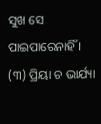ସୁଖ ସେ ପାଇପାରେନାହିଁ ।
(୩) ପ୍ରିୟା ଚ ଭାର୍ଯ୍ୟା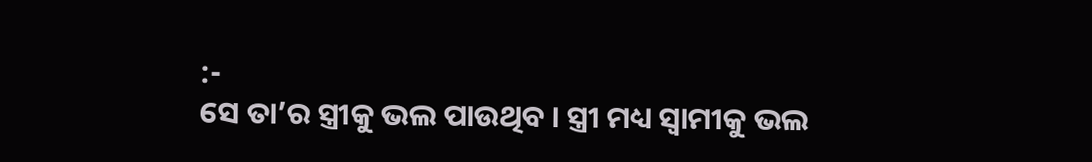:-
ସେ ତା’ର ସ୍ତ୍ରୀକୁ ଭଲ ପାଉଥିବ । ସ୍ତ୍ରୀ ମଧ୍ୟ ସ୍ୱାମୀକୁ ଭଲ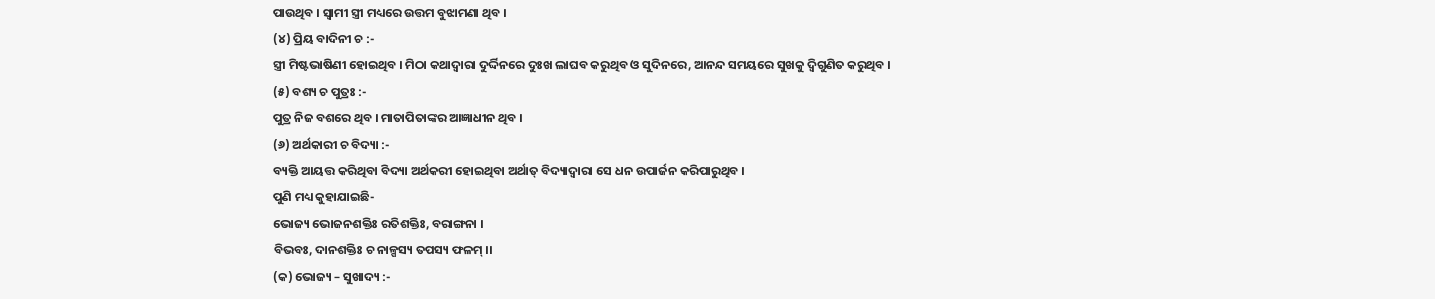ପାଉଥିବ । ସ୍ୱାମୀ ସ୍ତ୍ରୀ ମଧ୍ୟରେ ଉତ୍ତମ ବୁଝାମଣା ଥିବ ।
(୪) ପ୍ରିୟ ବାଦିନୀ ଚ :-
ସ୍ତ୍ରୀ ମିଷ୍ଟଭାଷିଣୀ ହୋଇଥିବ । ମିଠା କଥାଦ୍ୱାରା ଦୁର୍ଦ୍ଦିନରେ ଦୁଃଖ ଲାଘବ କରୁଥିବ ଓ ସୁଦିନରେ, ଆନନ୍ଦ ସମୟରେ ସୁଖକୁ ଦ୍ୱିଗୁଣିତ କରୁଥିବ ।
(୫) ବଶ୍ୟ ଚ ପୁତ୍ରଃ :-
ପୁତ୍ର ନିଜ ବଶରେ ଥିବ । ମାତାପିତାଙ୍କର ଆଜ୍ଞାଧୀନ ଥିବ ।
(୬) ଅର୍ଥକାରୀ ଚ ବିଦ୍ୟା :-
ବ୍ୟକ୍ତି ଆୟତ୍ତ କରିଥିବା ବିଦ୍ୟା ଅର୍ଥକରୀ ହୋଇଥିବା ଅର୍ଥାତ୍ ବିଦ୍ୟାଦ୍ୱାରା ସେ ଧନ ଉପାର୍ଜନ କରିପାରୁଥିବ ।
ପୁଣି ମଧ୍ୟ କୁହାଯାଇଛି-
ଭୋଜ୍ୟ ଭୋଜନଶକ୍ତିଃ ରତିଶକ୍ତିଃ, ବରାଙ୍ଗନା ।
ବିଭବଃ, ଦାନଶକ୍ତିଃ ଚ ନାଳ୍ପସ୍ୟ ତପସ୍ୟ ଫଳମ୍ ।।
(କ) ଭୋଜ୍ୟ – ସୁଖାଦ୍ୟ :-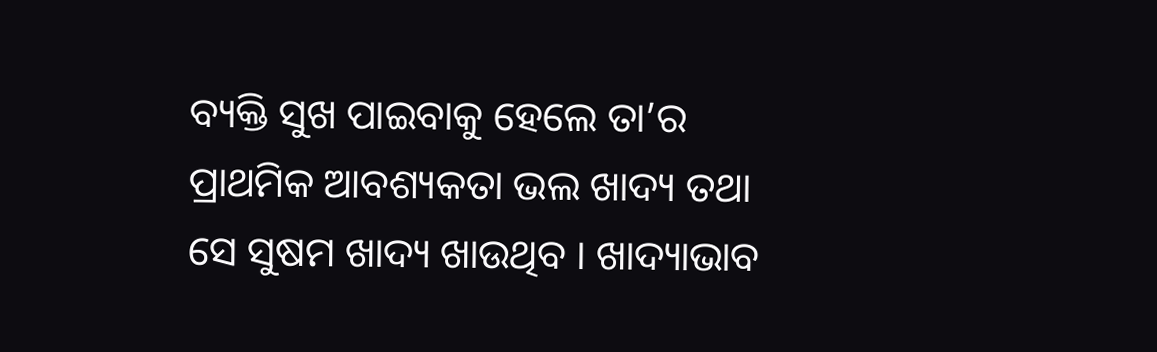ବ୍ୟକ୍ତି ସୁଖ ପାଇବାକୁ ହେଲେ ତା’ର ପ୍ରାଥମିକ ଆବଶ୍ୟକତା ଭଲ ଖାଦ୍ୟ ତଥା ସେ ସୁଷମ ଖାଦ୍ୟ ଖାଉଥିବ । ଖାଦ୍ୟାଭାବ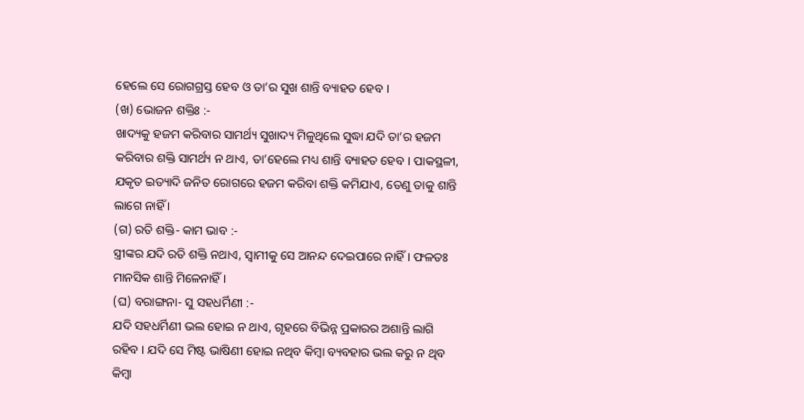ହେଲେ ସେ ରୋଗଗ୍ରସ୍ତ ହେବ ଓ ତା’ର ସୁଖ ଶାନ୍ତି ବ୍ୟାହତ ହେବ ।
(ଖ) ଭୋଜନ ଶକ୍ତିଃ :-
ଖାଦ୍ୟକୁ ହଜମ କରିବାର ସାମର୍ଥ୍ୟ ସୁଖାଦ୍ୟ ମିଳୁଥିଲେ ସୁଦ୍ଧା ଯଦି ତା’ର ହଜମ କରିବାର ଶକ୍ତି ସାମର୍ଥ୍ୟ ନ ଥାଏ, ତା’ହେଲେ ମଧ୍ୟ ଶାନ୍ତି ବ୍ୟାହତ ହେବ । ପାକସ୍ଥଳୀ, ଯକୃତ ଇତ୍ୟାଦି ଜନିତ ରୋଗରେ ହଜମ କରିବା ଶକ୍ତି କମିଯାଏ, ତେଣୁ ତାକୁ ଶାନ୍ତି ଲାଗେ ନାହିଁ ।
(ଗ) ରତି ଶକ୍ତି- କାମ ଭାବ :-
ସ୍ତ୍ରୀଙ୍କର ଯଦି ରତି ଶକ୍ତି ନଥାଏ, ସ୍ୱାମୀକୁ ସେ ଆନନ୍ଦ ଦେଇପାରେ ନାହିଁ । ଫଳତଃ ମାନସିକ ଶାନ୍ତି ମିଳେନାହିଁ ।
(ଘ) ବରାଙ୍ଗନା- ସୁ ସହଧର୍ମିଣୀ :-
ଯଦି ସହଧର୍ମିଣୀ ଭଲ ହୋଇ ନ ଥାଏ, ଗୃହରେ ବିଭିନ୍ନ ପ୍ରକାରର ଅଶାନ୍ତି ଲାଗି ରହିବ । ଯଦି ସେ ମିଷ୍ଟ ଭାଷିଣୀ ହୋଇ ନଥିବ କିମ୍ୱା ବ୍ୟବହାର ଭଲ କରୁ ନ ଥିବ କିମ୍ୱା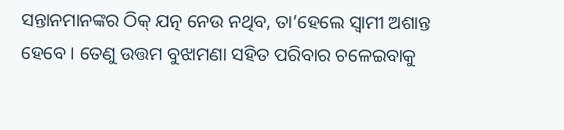ସନ୍ତାନମାନଙ୍କର ଠିକ୍ ଯତ୍ନ ନେଉ ନଥିବ, ତା’ହେଲେ ସ୍ୱାମୀ ଅଶାନ୍ତ ହେବେ । ତେଣୁ ଉତ୍ତମ ବୁଝାମଣା ସହିତ ପରିବାର ଚଳେଇବାକୁ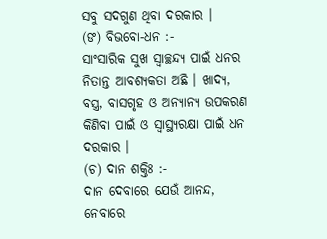ସବୁ ସଦଗୁଣ ଥିବା ଦରକାର ।
(ଙ) ବିଭବୋ-ଧନ :-
ସାଂସାରିକ ସୁଖ ସ୍ୱାଚ୍ଛନ୍ଦ୍ୟ ପାଇଁ ଧନର ନିତାନ୍ତ ଆବଶ୍ୟକତା ଅଛି । ଖାଦ୍ୟ, ବସ୍ତ୍ର, ବାସଗୃହ ଓ ଅନ୍ୟାନ୍ୟ ଉପକରଣ କିଣିବା ପାଇଁ ଓ ସ୍ୱାସ୍ଥ୍ୟରକ୍ଷା ପାଇଁ ଧନ ଦରକାର ।
(ଚ) ଦାନ ଶକ୍ତିଃ :-
ଦାନ ଦେବାରେ ଯେଉଁ ଆନନ୍ଦ, ନେବାରେ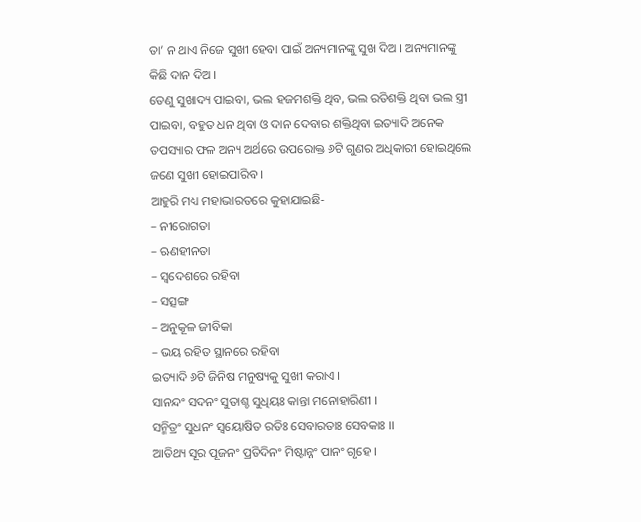ତା’ ନ ଥାଏ ନିଜେ ସୁଖୀ ହେବା ପାଇଁ ଅନ୍ୟମାନଙ୍କୁ ସୁଖ ଦିଅ । ଅନ୍ୟମାନଙ୍କୁ କିଛି ଦାନ ଦିଅ ।
ତେଣୁ ସୁଖାଦ୍ୟ ପାଇବା, ଭଲ ହଜମଶକ୍ତି ଥିବ, ଭଲ ରତିଶକ୍ତି ଥିବା ଭଲ ସ୍ତ୍ରୀ ପାଇବା, ବହୁତ ଧନ ଥିବା ଓ ଦାନ ଦେବାର ଶକ୍ତିଥିବା ଇତ୍ୟାଦି ଅନେକ ତପସ୍ୟାର ଫଳ ଅନ୍ୟ ଅର୍ଥରେ ଉପରୋକ୍ତ ୬ଟି ଗୁଣର ଅଧିକାରୀ ହୋଇଥିଲେ ଜଣେ ସୁଖୀ ହୋଇପାରିବ ।
ଆହୁରି ମଧ୍ୟ ମହାଭାରତରେ କୁହାଯାଇଛି-
– ନୀରୋଗତା
– ଋଣହୀନତା
– ସ୍ୱଦେଶରେ ରହିବା
– ସତ୍ସଙ୍ଗ
– ଅନୁକୂଳ ଜୀବିକା
– ଭୟ ରହିତ ସ୍ଥାନରେ ରହିବା
ଇତ୍ୟାଦି ୬ଟି ଜିନିଷ ମନୁଷ୍ୟକୁ ସୁଖୀ କରାଏ ।
ସାନନ୍ଦଂ ସଦନଂ ସୁତାଶ୍ଚ ସୁଧିୟଃ କାନ୍ତା ମନୋହାରିଣୀ ।
ସନ୍ମିତ୍ରଂ ସୁଧନଂ ସ୍ୱୟୋଷିତ ରତିଃ ସେବାରତାଃ ସେବକାଃ ।।
ଆତିଥ୍ୟ ସୂର ପୂଜନଂ ପ୍ରତିଦିନଂ ମିଷ୍ଟାନ୍ନଂ ପାନଂ ଗୃହେ ।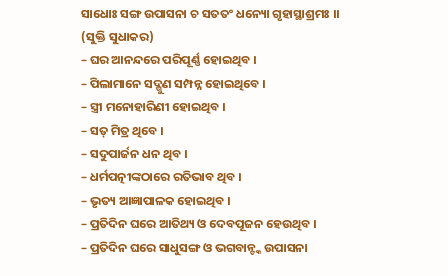ସାଧୋଃ ସଙ୍ଗ ଉପାସନା ଚ ସତତଂ ଧନ୍ୟୋ ଗୃହାସ୍ଥାଶ୍ରମଃ ।। (ସୁକ୍ତି ସୁଧାକର)
– ଘର ଆନନ୍ଦରେ ପରିପୂର୍ଣ୍ଣ ହୋଇଥିବ ।
– ପିଲାମାନେ ସଦ୍ଗୁଣ ସମ୍ପନ୍ନ ହୋଇଥିବେ ।
– ସ୍ତ୍ରୀ ମନୋହାରିଣୀ ହୋଇଥିବ ।
– ସତ୍ ମିତ୍ର ଥିବେ ।
– ସଦୁପାର୍ଜନ ଧନ ଥିବ ।
– ଧର୍ମପତ୍ନୀଙ୍କଠାରେ ରତିଭାବ ଥିବ ।
– ଭୃତ୍ୟ ଆଜ୍ଞାପାଳକ ହୋଇଥିବ ।
– ପ୍ରତିଦିନ ଘରେ ଆତିଥ୍ୟ ଓ ଦେବପୂଜନ ହେଉଥିବ ।
– ପ୍ରତିଦିନ ଘରେ ସାଧୁସଙ୍ଗ ଓ ଭଗବାନ୍ଙ୍କ ଉପାସନା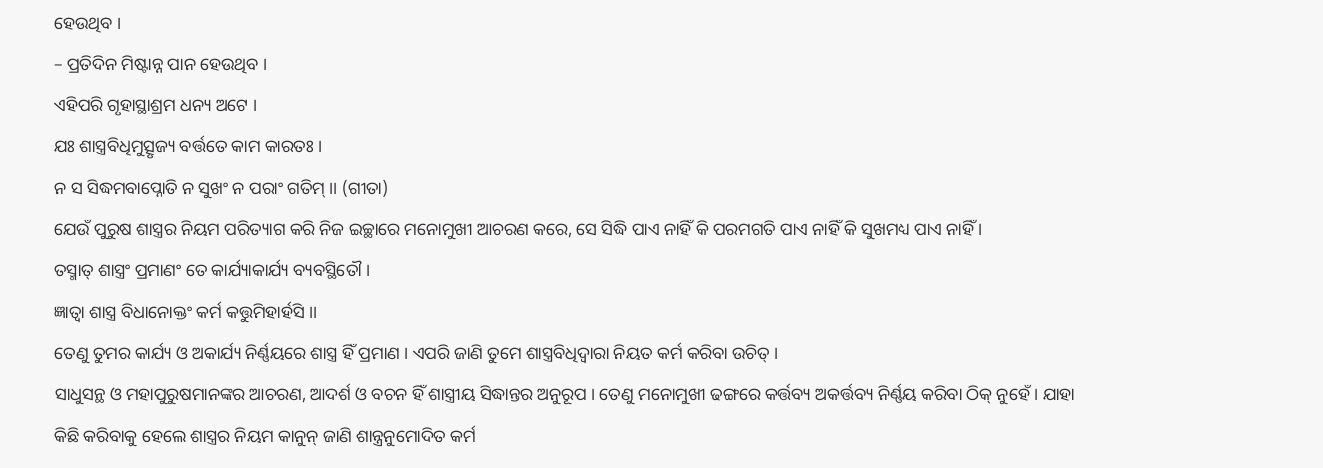ହେଉଥିବ ।
– ପ୍ରତିଦିନ ମିଷ୍ଟାନ୍ନ ପାନ ହେଉଥିବ ।
ଏହିପରି ଗୃହାସ୍ଥାଶ୍ରମ ଧନ୍ୟ ଅଟେ ।
ଯଃ ଶାସ୍ତ୍ରବିଧିମୁତ୍ସୃଜ୍ୟ ବର୍ତ୍ତତେ କାମ କାରତଃ ।
ନ ସ ସିଦ୍ଧମବାପ୍ନୋତି ନ ସୁଖଂ ନ ପରାଂ ଗତିମ୍ ।। (ଗୀତା)
ଯେଉଁ ପୁରୁଷ ଶାସ୍ତ୍ରର ନିୟମ ପରିତ୍ୟାଗ କରି ନିଜ ଇଚ୍ଛାରେ ମନୋମୁଖୀ ଆଚରଣ କରେ, ସେ ସିଦ୍ଧି ପାଏ ନାହିଁ କି ପରମଗତି ପାଏ ନାହିଁ କି ସୁଖମଧ୍ୟ ପାଏ ନାହିଁ ।
ତସ୍ମାତ୍ ଶାସ୍ତ୍ରଂ ପ୍ରମାଣଂ ତେ କାର୍ଯ୍ୟାକାର୍ଯ୍ୟ ବ୍ୟବସ୍ଥିତୌ ।
ଜ୍ଞାତ୍ୱା ଶାସ୍ତ୍ର ବିଧାନୋକ୍ତଂ କର୍ମ କତ୍ତୁମିହାର୍ହସି ।।
ତେଣୁ ତୁମର କାର୍ଯ୍ୟ ଓ ଅକାର୍ଯ୍ୟ ନିର୍ଣ୍ଣୟରେ ଶାସ୍ତ୍ର ହିଁ ପ୍ରମାଣ । ଏପରି ଜାଣି ତୁମେ ଶାସ୍ତ୍ରବିଧିଦ୍ୱାରା ନିୟତ କର୍ମ କରିବା ଉଚିତ୍ ।
ସାଧୁସନ୍ଥ ଓ ମହାପୁରୁଷମାନଙ୍କର ଆଚରଣ, ଆଦର୍ଶ ଓ ବଚନ ହିଁ ଶାସ୍ତ୍ରୀୟ ସିଦ୍ଧାନ୍ତର ଅନୁରୂପ । ତେଣୁ ମନୋମୁଖୀ ଢଙ୍ଗରେ କର୍ତ୍ତବ୍ୟ ଅକର୍ତ୍ତବ୍ୟ ନିର୍ଣ୍ଣୟ କରିବା ଠିକ୍ ନୁହେଁ । ଯାହା କିଛି କରିବାକୁ ହେଲେ ଶାସ୍ତ୍ରର ନିୟମ କାନୁନ୍ ଜାଣି ଶାନ୍ତ୍ରନୁମୋଦିତ କର୍ମ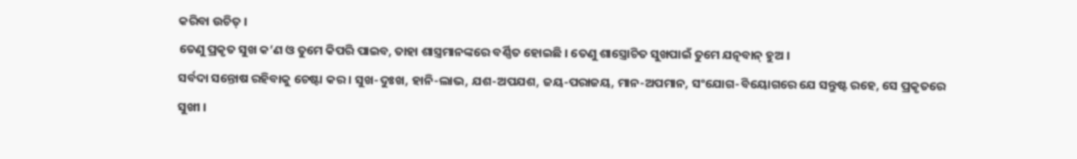କରିବା ଉଚିତ୍ ।
ତେଣୁ ପ୍ରକୃତ ସୁଖ କ’ଣ ଓ ତୁମେ କିପରି ପାଇବ, ତାହା ଶାସ୍ତ୍ରମାନଙ୍କରେ ବର୍ଣ୍ଣିତ ହୋଇଛି । ତେଣୁ ଶାସ୍ତ୍ରୋଚିତ ସୁଖପାଇଁ ତୁମେ ଯତ୍ନବାନ୍ ହୁଅ ।
ସର୍ବଦା ସନ୍ତୋଷ ରହିବାକୁ ଚେଷ୍ଟା କର । ସୁଖ-ଦୁଃଖ, ହାନି-ଲାଭ, ଯଶ-ଅପଯଶ, ଜୟ-ପରାଜୟ, ମାନ-ଅପମାନ, ସଂଯୋଗ-ବିୟୋଗରେ ଯେ ସନ୍ତୁଷ୍ଟ ରହେ, ସେ ପ୍ରକୃତରେ ସୁଖୀ ।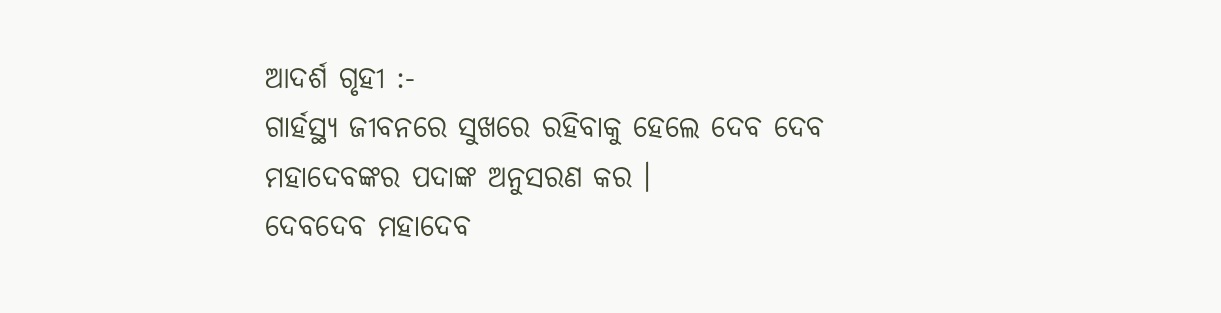ଆଦର୍ଶ ଗୃହୀ :-
ଗାର୍ହସ୍ଥ୍ୟ ଜୀବନରେ ସୁଖରେ ରହିବାକୁ ହେଲେ ଦେବ ଦେବ ମହାଦେବଙ୍କର ପଦାଙ୍କ ଅନୁସରଣ କର ।
ଦେବଦେବ ମହାଦେବ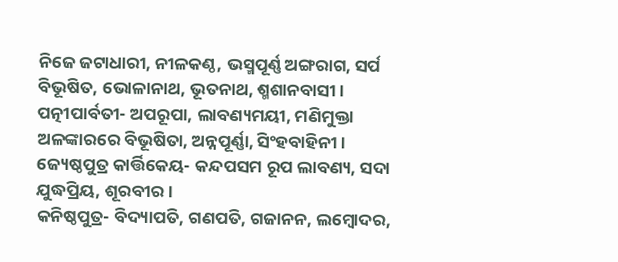ନିଜେ ଜଟାଧାରୀ, ନୀଳକଣ୍ଠ, ଭସ୍ମପୂର୍ଣ୍ଣ ଅଙ୍ଗରାଗ, ସର୍ପ ବିଭୂଷିତ, ଭୋଳାନାଥ, ଭୂତନାଥ, ଶ୍ମଶାନବାସୀ ।
ପତ୍ନୀପାର୍ବତୀ- ଅପରୂପା, ଲାବଣ୍ୟମୟୀ, ମଣିମୁକ୍ତା ଅଳଙ୍କାରରେ ବିଭୂଷିତା, ଅନ୍ନପୂର୍ଣ୍ଣା, ସିଂହବାହିନୀ ।
ଜ୍ୟେଷ୍ଠପୁତ୍ର କାର୍ତ୍ତିକେୟ- କନ୍ଦପସମ ରୂପ ଲାବଣ୍ୟ, ସଦା ଯୁଦ୍ଧପ୍ରିୟ, ଶୂରବୀର ।
କନିଷ୍ଠପୁତ୍ର- ବିଦ୍ୟାପତି, ଗଣପତି, ଗଜାନନ, ଲମ୍ୱୋଦର,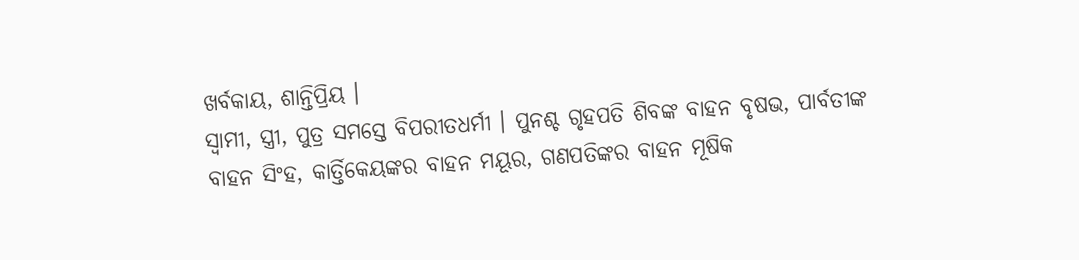ଖର୍ବକାୟ, ଶାନ୍ତିପ୍ରିୟ ।
ସ୍ୱାମୀ, ସ୍ତ୍ରୀ, ପୁତ୍ର ସମସ୍ତେ ବିପରୀତଧର୍ମୀ । ପୁନଶ୍ଚ ଗୃହପତି ଶିବଙ୍କ ବାହନ ବୃଷଭ, ପାର୍ବତୀଙ୍କ ବାହନ ସିଂହ, କାର୍ତ୍ତିକେୟଙ୍କର ବାହନ ମୟୂର, ଗଣପତିଙ୍କର ବାହନ ମୂଷିକ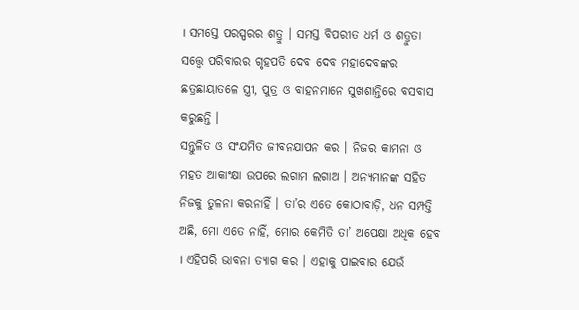। ସମସ୍ତେ ପରସ୍ପରର ଶତ୍ରୁ । ସମସ୍ତ ବିପରୀତ ଧର୍ମ ଓ ଶତ୍ରୁତା ସତ୍ତ୍ୱେ ପରିବାରର ଗୃହପତି ଦେବ ଦେବ ମହାଦେବଙ୍କର ଛତ୍ରଛାୟାତଳେ ସ୍ତ୍ରୀ, ପୁତ୍ର ଓ ବାହନମାନେ ସୁଖଶାନ୍ତିରେ ବସବାସ କରୁଛନ୍ତି ।
ସନ୍ତୁଳିତ ଓ ସଂଯମିତ ଜୀବନଯାପନ କର । ନିଜର କାମନା ଓ ମହତ ଆକାଂକ୍ଷା ଉପରେ ଲଗାମ ଲଗାଅ । ଅନ୍ୟମାନଙ୍କ ସହିତ ନିଜକୁ ତୁଳନା କରନାହିଁ । ତା’ର ଏତେ କୋଠାବାଡ଼ି, ଧନ ସମ୍ପତ୍ତି ଅଛି, ମୋ ଏତେ ନାହିଁ, ମୋର କେମିତି ତା’ ଅପେକ୍ଷା ଅଧିକ ହେବ । ଏହିପରି ଭାବନା ତ୍ୟାଗ କର । ଏହାକୁ ପାଇବାର ଯେଉଁ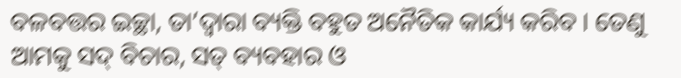ବଳବତ୍ତର ଇଚ୍ଛା, ତା’ଦ୍ୱାରା ବ୍ୟକ୍ତି ବହୁତ ଅନୈତିକ କାର୍ଯ୍ୟ କରିବ । ତେଣୁ ଆମକୁ ସଦ୍ ବିଚାର, ସତ୍ ବ୍ୟବହାର ଓ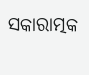ସକାରାତ୍ମକ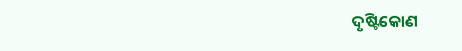ଦୃଷ୍ଟିକୋଣ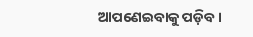ଆପଣେଇବାକୁ ପଡ଼ିବ ।